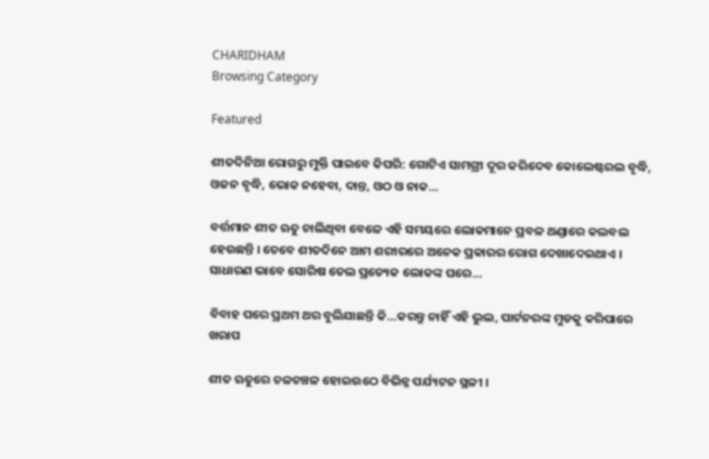CHARIDHAM
Browsing Category

Featured

ଶୀତଦିନିଆ ରୋଗରୁ ମୁକ୍ତି ପାଇବେ କିପରି: ଗୋଟିଏ ସାମଗ୍ରୀ ଦୂର କରିଦେବ କୋଲେଷ୍ଟରଲ ବୃଦ୍ଧି, ଓଜନ ବୃଦ୍ଧି, ଭୋକ ନହେବା, ଦାନ୍ତ, ଓଠ ଓ ନାକ…

ବର୍ତ୍ତମାନ ଶୀତ ଋତୁ ଚାଲିଥିବା ବେଳେ ଏହି ସମୟରେ ଲୋକମାନେ ପ୍ରବଳ ଥଣ୍ଡାରେ କଲବଲ ହେଉଛନ୍ତି । ତେବେ ଶୀତଦିନେ ଆମ ଶରୀରରେ ଅନେକ ପ୍ରକାରର ରୋଗ ଦେଖାଦେଇଥାଏ । ସାଧାରଣ ଭାବେ ସୋରିଷ ତେଲ ପ୍ରତ୍ୟେକ ଲୋକଙ୍କ ଘରେ…

ବିବାହ ପରେ ପ୍ରଥମ ଥର ବୁଲିଯାଛନ୍ତି କି…କରନ୍ତୁ ନାହିଁ ଏହି ଭୁଲ, ପାର୍ଟନରଙ୍କ ମୁଡକୁ କରିପାରେ ଖରାପ

ଶୀତ ଋତୁରେ ଚଳଚଞ୍ଚଳ ହୋଇଉଠେ ବିଭିନ୍ନ ପର୍ଯ୍ୟଟନ ସ୍ଥଳୀ ।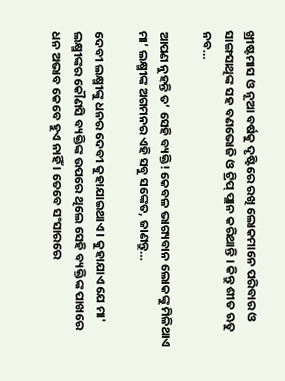ଖ୍ରୀଷ୍ଟମାସ ଓ ନୂଆ ବର୍ଷକୁ ଦୃଷ୍ଟିରେ ରଖି ଲୋକମାନେ ପରିବାର ଓ ସାଙ୍ଗସାଥିଙ୍କ ସହ ବଣଭୋଜି ଓ ଟ୍ରିପ୍ ପ୍ଲାନ କରିଥାନ୍ତି । କିନ୍ତୁ ଶୀତ ଋତୁ ନବ…

ଆପଣ ନୁହନ୍ତି ତ’ ସେହି ବ୍ୟକ୍ତି! କେବଳ ଭାଗ୍ୟବାନ ଲୋକଙ୍କୁ ମିଳିଥାଏ ମା’ ଲକ୍ଷ୍ମୀଙ୍କ ଅଗମନର ଏହି ସବୁ ସଙ୍କେତ, ଜାଣନ୍ତୁ…

ଦେବୀ ଲକ୍ଷ୍ମୀଙ୍କୁ ଧନର ଦେବୀ କୁହାଯାଇଥାଏ । କୁହାଯାଏ ଯେ ମା' ଲକ୍ଷ୍ମୀଙ୍କର କୌଣସି ବ୍ୟକ୍ତିଙ୍କ ଉପରେ ଥିଲେ ସେହି ବ୍ୟକ୍ତିଙ୍କ ପାଖରେ ଧନ ଅଭାବ କେବେ ହୁଏ ନାହିଁ । ତେବେ ସଂସାରରେ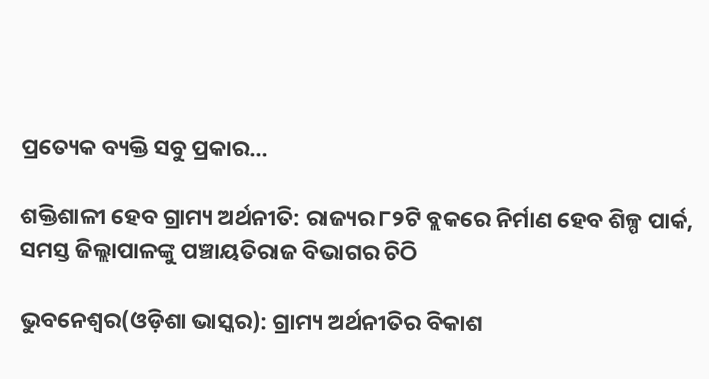ପ୍ରତ୍ୟେକ ବ୍ୟକ୍ତି ସବୁ ପ୍ରକାର…

ଶକ୍ତିଶାଳୀ ହେବ ଗ୍ରାମ୍ୟ ଅର୍ଥନୀତି: ରାଜ୍ୟର ୮୨ଟି ବ୍ଲକରେ ନିର୍ମାଣ ହେବ ଶିଳ୍ପ ପାର୍କ, ସମସ୍ତ ଜିଲ୍ଲାପାଳଙ୍କୁ ପଞ୍ଚାୟତିରାଜ ବିଭାଗର ଚିଠି

ଭୁବନେଶ୍ୱର(ଓଡ଼ିଶା ଭାସ୍କର): ଗ୍ରାମ୍ୟ ଅର୍ଥନୀତିର ବିକାଶ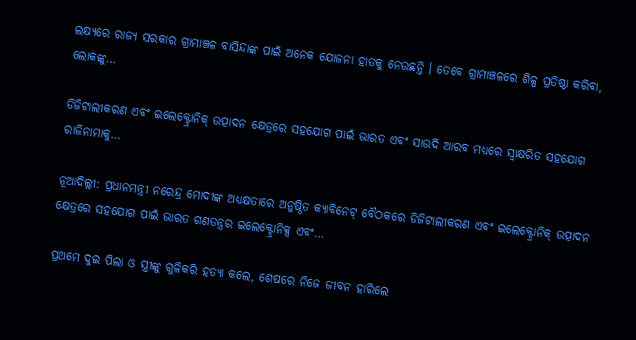ଲକ୍ଷ୍ୟରେ ରାଜ୍ୟ ସରକାର ଗ୍ରାମାଞ୍ଚଳ ବାସିନ୍ଦାଙ୍କ ପାଇଁ ଅନେକ ଯୋଜନା ହାତକୁ ନେଉଛନ୍ତି । ତେବେ ଗ୍ରାମାଞ୍ଚଳରେ ଶିଳ୍ପ ପ୍ରତିଷ୍ଠା କରିବା, ଲୋକଙ୍କୁ…

ଡିଜିଟାଲୀକରଣ ଏବଂ ଇଲେକ୍ଟ୍ରୋନିକ୍ ଉତ୍ପାଦନ କ୍ଷେତ୍ରରେ ସହଯୋଗ ପାଇଁ ଭାରତ ଏବଂ ସାଉଦି ଆରବ ମଧ୍ୟରେ ସ୍ୱାକ୍ଷରିତ ସହଯୋଗ ରାଜିନାମାକୁ…

ନୂଆଦିଲ୍ଲୀ: ପ୍ରଧାନମନ୍ତ୍ରୀ ନରେନ୍ଦ୍ର ମୋଦୀଙ୍କ ଅଧ୍ୟକ୍ଷତାରେ ଅନୁଷ୍ଠିତ କ୍ୟାବିନେଟ୍ ବୈଠକରେ ଡିଜିଟାଲୀକରଣ ଏବଂ ଇଲେକ୍ଟ୍ରୋନିକ୍ ଉତ୍ପାଦନ କ୍ଷେତ୍ରରେ ସହଯୋଗ ପାଇଁ ଭାରତ ଗଣତନ୍ତ୍ରର ଇଲେକ୍ଟ୍ରୋନିକ୍ସ ଏବଂ…

ପ୍ରଥମେ ଦୁଇ ପିଲା ଓ ସ୍ତ୍ରୀଙ୍କୁ ଗୁଳିକରି ହତ୍ୟା କଲେ, ଶେଷରେ ନିଜେ ଜୀବନ ହାରିଲେ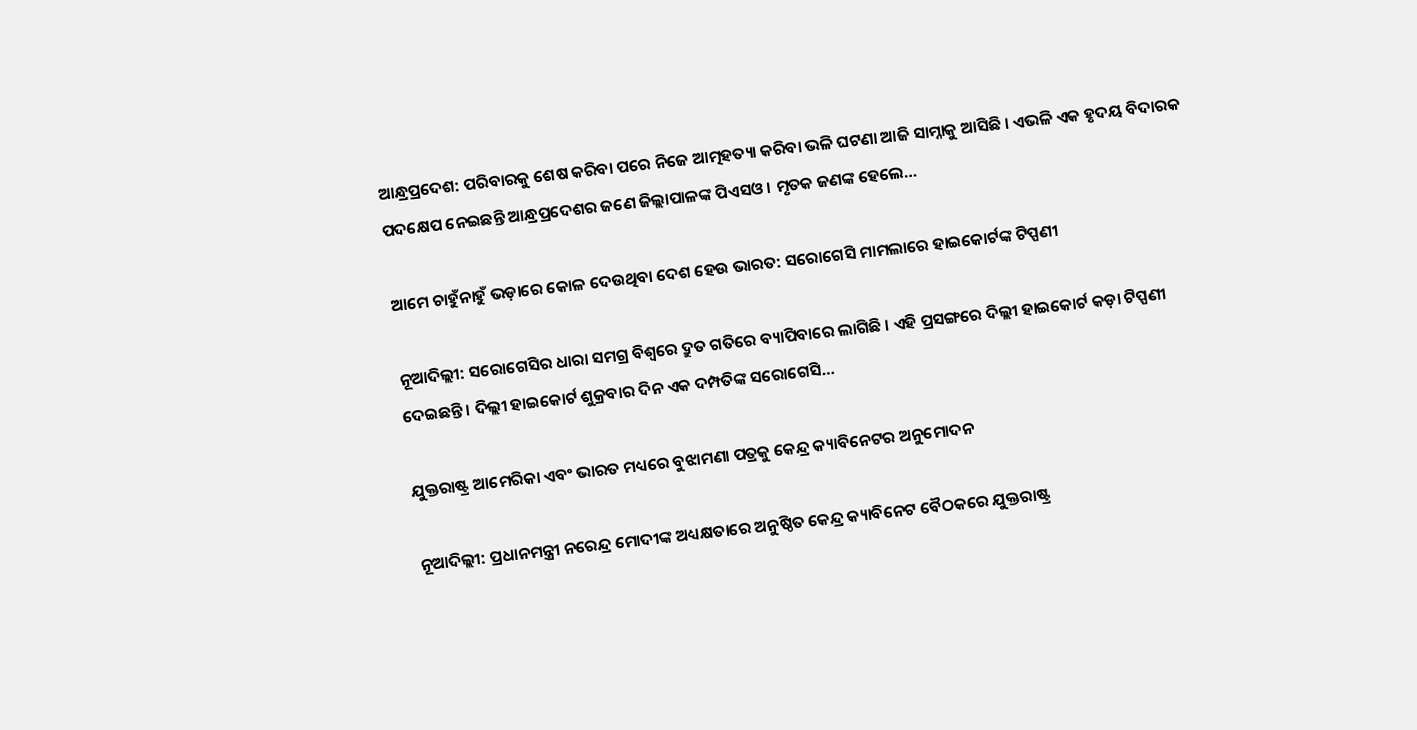ଆନ୍ଧ୍ରପ୍ରଦେଶ: ପରିବାରକୁ ଶେଷ କରିବା ପରେ ନିଜେ ଆତ୍ମହତ୍ୟା କରିବା ଭଳି ଘଟଣା ଆଜି ସାମ୍ନାକୁ ଆସିଛି । ଏଭଳି ଏକ ହୃଦୟ ବିଦାରକ ପଦକ୍ଷେପ ନେଇଛନ୍ତି ଆନ୍ଧ୍ରପ୍ରଦେଶର ଜଣେ ଜିଲ୍ଲାପାଳଙ୍କ ପିଏସଓ । ମୃତକ ଜଣଙ୍କ ହେଲେ…

ଆମେ ଚାହୁଁନାହୁଁ ଭଡ଼ାରେ କୋଳ ଦେଉଥିବା ଦେଶ ହେଉ ଭାରତ: ସରୋଗେସି ମାମଲାରେ ହାଇକୋର୍ଟଙ୍କ ଟିପ୍ପଣୀ

ନୂଆଦିଲ୍ଲୀ: ସରୋଗେସିର ଧାରା ସମଗ୍ର ବିଶ୍ୱରେ ଦ୍ରୁତ ଗତିରେ ବ୍ୟାପିବାରେ ଲାଗିଛି । ଏହି ପ୍ରସଙ୍ଗରେ ଦିଲ୍ଲୀ ହାଇକୋର୍ଟ କଡ଼ା ଟିପ୍ପଣୀ ଦେଇଛନ୍ତି । ଦିଲ୍ଲୀ ହାଇକୋର୍ଟ ଶୁକ୍ରବାର ଦିନ ଏକ ଦମ୍ପତିଙ୍କ ସରୋଗେସି…

ଯୁକ୍ତରାଷ୍ଟ୍ର ଆମେରିକା ଏବଂ ଭାରତ ମଧ୍ୟରେ ବୁଝାମଣା ପତ୍ରକୁ କେନ୍ଦ୍ର କ୍ୟାବିନେଟର ଅନୁମୋଦନ

ନୂଆଦିଲ୍ଲୀ: ପ୍ରଧାନମନ୍ତ୍ରୀ ନରେନ୍ଦ୍ର ମୋଦୀଙ୍କ ଅଧ୍ୟକ୍ଷତାରେ ଅନୁଷ୍ଠିତ କେନ୍ଦ୍ର କ୍ୟାବିନେଟ ବୈଠକରେ ଯୁକ୍ତରାଷ୍ଟ୍ର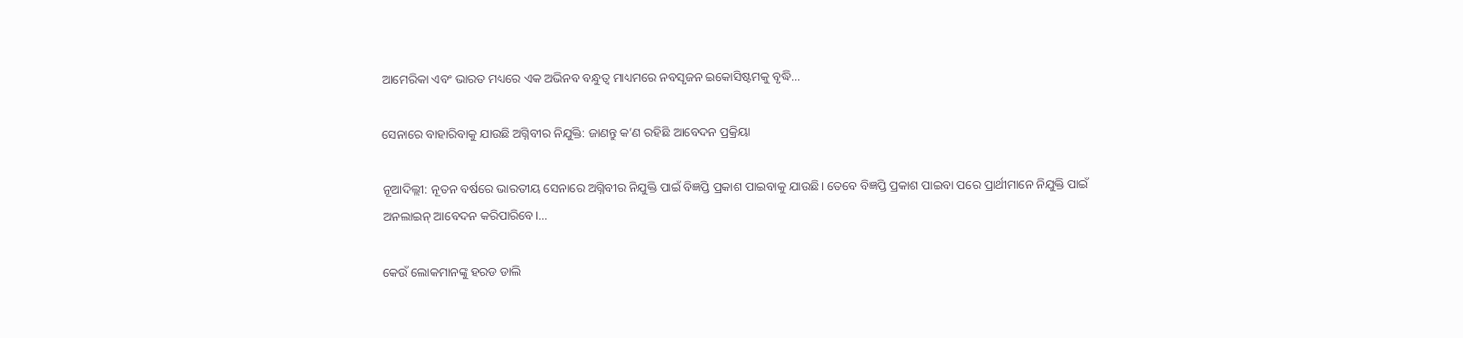ଆମେରିକା ଏବଂ ଭାରତ ମଧ୍ୟରେ ଏକ ଅଭିନବ ବନ୍ଧୁତ୍ବ ମାଧ୍ୟମରେ ନବସୃଜନ ଇକୋସିଷ୍ଟମକୁ ବୃଦ୍ଧି…

ସେନାରେ ବାହାରିବାକୁ ଯାଉଛି ଅଗ୍ନିବୀର ନିଯୁକ୍ତି: ଜାଣନ୍ତୁ କ’ଣ ରହିଛି ଆବେଦନ ପ୍ରକ୍ରିୟା

ନୂଆଦିଲ୍ଲୀ: ନୂତନ ବର୍ଷରେ ଭାରତୀୟ ସେନାରେ ଅଗ୍ନିବୀର ନିଯୁକ୍ତି ପାଇଁ ବିଜ୍ଞପ୍ତି ପ୍ରକାଶ ପାଇବାକୁ ଯାଉଛି। ତେବେ ବିଜ୍ଞପ୍ତି ପ୍ରକାଶ ପାଇବା ପରେ ପ୍ରାର୍ଥୀମାନେ ନିଯୁକ୍ତି ପାଇଁ ଅନଲାଇନ୍ ଆବେଦନ କରିପାରିବେ।…

କେଉଁ ଲୋକମାନଙ୍କୁ ହରଡ ଡାଲି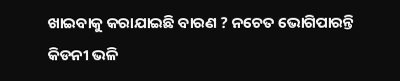ଖାଇବାକୁ କରାଯାଇଛି ବାରଣ ? ନଚେତ ଭୋଗିପାରନ୍ତି କିଡନୀ ଭଳି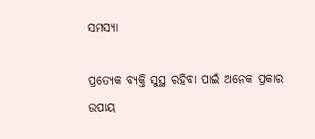ସମସ୍ୟା

ପ୍ରତ୍ୟେକ ବ୍ୟକ୍ତି ସୁସ୍ଥ ରହିବା ପାଇଁ ଅନେକ ପ୍ରକାର ଉପାୟ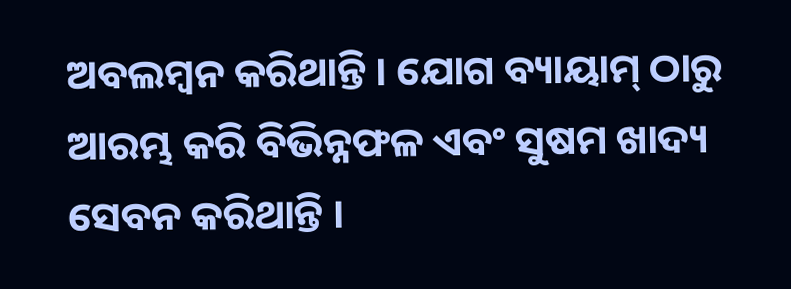ଅବଲମ୍ବନ କରିଥାନ୍ତି । ଯୋଗ ବ୍ୟାୟାମ୍ ଠାରୁ ଆରମ୍ଭ କରି ବିଭିନ୍ନଫଳ ଏବଂ ସୁଷମ ଖାଦ୍ୟ ସେବନ କରିଥାନ୍ତି ।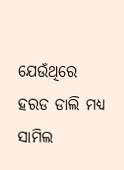ଯେଉଁଥିରେ ହରଡ ଡାଲି ମଧ୍ୟ ସାମିଲ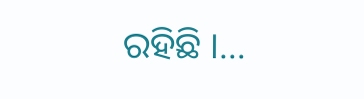ରହିଛି ।…